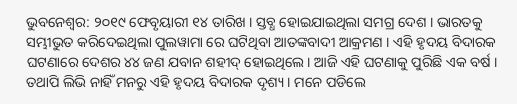ଭୁବନେଶ୍ୱର: ୨୦୧୯ ଫେବୃୟାରୀ ୧୪ ତାରିଖ । ସ୍ତବ୍ଧ ହୋଇଯାଇଥିଲା ସମଗ୍ର ଦେଶ । ଭାରତକୁ ସମ୍ଭୀଭୁତ କରିଦେଇଥିଲା ପୁଲୱାମା ରେ ଘଟିଥିବା ଆତଙ୍କବାଦୀ ଆକ୍ରମଣ । ଏହି ହୃଦୟ ବିଦାରକ ଘଟଣାରେ ଦେଶର ୪୪ ଜଣ ଯବାନ ଶହୀଦ୍ ହୋଇଥିଲେ। ଆଜି ଏହି ଘଟଣାକୁ ପୁରିଛି ଏକ ବର୍ଷ । ତଥାପି ଲିଭି ନାହିଁ ମନରୁ ଏହି ହୃଦୟ ବିଦାରକ ଦୃଶ୍ୟ । ମନେ ପଡିଲେ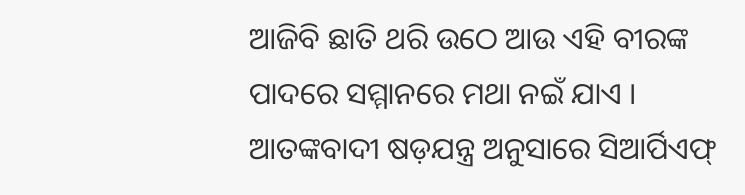ଆଜିବି ଛାତି ଥରି ଉଠେ ଆଉ ଏହି ବୀରଙ୍କ ପାଦରେ ସମ୍ମାନରେ ମଥା ନଇଁ ଯାଏ ।
ଆତଙ୍କବାଦୀ ଷଡ଼ଯନ୍ତ୍ର ଅନୁସାରେ ସିଆର୍ପିଏଫ୍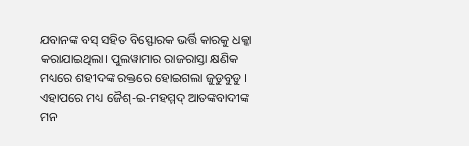ଯବାନଙ୍କ ବସ୍ ସହିତ ବିସ୍ଫୋରକ ଭର୍ତ୍ତି କାରକୁ ଧକ୍କା କରାଯାଇଥିଲା। ପୁଲୱାମାର ରାଜରାସ୍ତା କ୍ଷଣିକ ମଧ୍ୟରେ ଶହୀଦଙ୍କ ରକ୍ତରେ ହୋଇଗଲା ଜୁଡୁବୁଡୁ ।
ଏହାପରେ ମଧ୍ୟ ଜୈଶ୍-ଇ-ମହମ୍ମଦ୍ ଆତଙ୍କବାଦୀଙ୍କ ମନ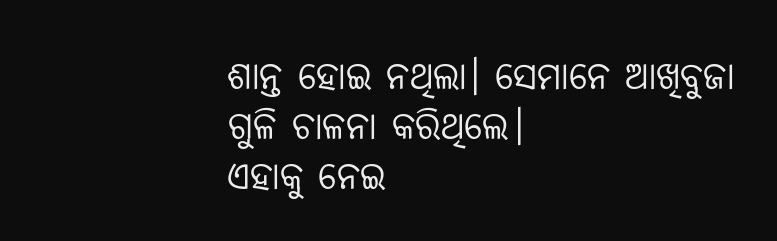ଶାନ୍ତ ହୋଇ ନଥିଲା। ସେମାନେ ଆଖିବୁଜା ଗୁଳି ଚାଳନା କରିଥିଲେ।
ଏହାକୁ ନେଇ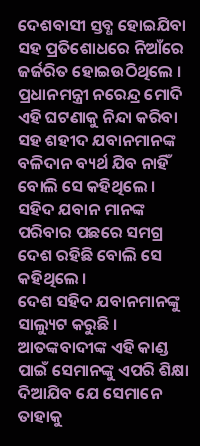ଦେଶବାସୀ ସ୍ତବ୍ଧ ହୋଇଯିବା ସହ ପ୍ରତିଶୋଧରେ ନିଆଁରେ ଜର୍ଜରିତ ହୋଇଉଠିଥିଲେ । ପ୍ରଧାନମନ୍ତ୍ରୀ ନରେନ୍ଦ୍ର ମୋଦି ଏହି ଘଟଣାକୁ ନିନ୍ଦା କରିବା ସହ ଶହୀଦ ଯବାନମାନଙ୍କ ବଳିଦାନ ବ୍ୟର୍ଥ ଯିବ ନାହିଁ ବୋଲି ସେ କହିଥିଲେ । ସହିଦ ଯବାନ ମାନଙ୍କ ପରିବାର ପଛରେ ସମଗ୍ର ଦେଶ ରହିଛି ବୋଲି ସେ କହିଥିଲେ ।
ଦେଶ ସହିଦ ଯବାନମାନଙ୍କୁ ସାଲ୍ୟୁଟ କରୁଛି । ଆତଙ୍କବାଦୀଙ୍କ ଏହି କାଣ୍ଡ ପାଇଁ ସେମାନଙ୍କୁ ଏପରି ଶିକ୍ଷା ଦିଆଯିବ ଯେ ସେମାନେ ତାହାକୁ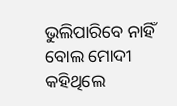ଭୁଲିପାରିବେ ନାହିଁ ବୋଲ ମୋଦୀ କହିଥିଲେ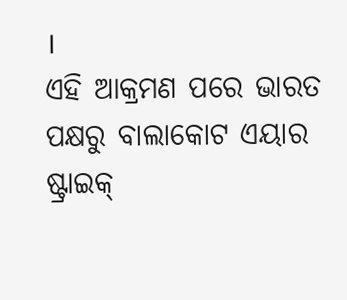।
ଏହି ଆକ୍ରମଣ ପରେ ଭାରତ ପକ୍ଷରୁ ବାଲାକୋଟ ଏୟାର ଷ୍ଟ୍ରାଇକ୍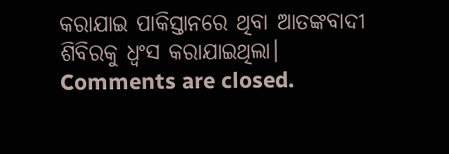କରାଯାଇ ପାକିସ୍ତାନରେ ଥିବା ଆତଙ୍କବାଦୀ ଶିବିରକୁ ଧ୍ୱଂସ କରାଯାଇଥିଲା।
Comments are closed.